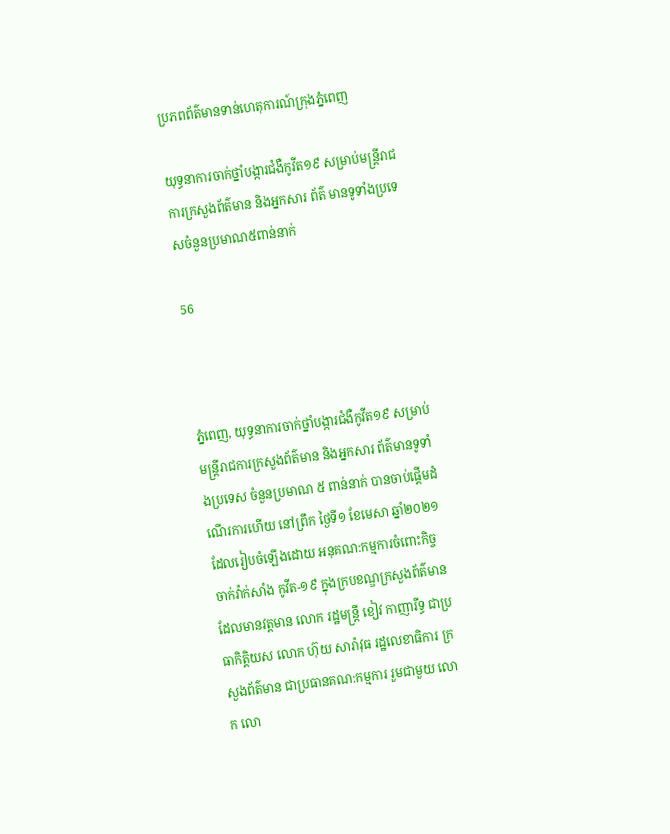ប្រភពព័ត៌មានទាន់ហេតុការណ៍ក្រុងភ្នំពេញ

យុទ្ធនាការចាក់ថ្នាំបង្ការជំងឺកូវីត១៩ សម្រាប់មន្រ្តីរាជការក្រសួងព័ត៌មាន និងអ្នកសារ ព័ត៌ មានទូទាំងប្រទេសចំនួនប្រមាណ៥ពាន់នាក់

56



ភ្នំពេញ, យុទ្ធនាការចាក់ថ្នាំបង្ការជំងឺកូវីត១៩ សម្រាប់មន្រ្តីរាជការក្រសួងព័ត៌មាន និងអ្នកសារ ព័ត៌មានទូទាំងប្រទេស ចំនួនប្រមាណ ៥ ពាន់នាក់ បានចាប់ផ្តើមដំណើរការហើយ នៅព្រឹក ថ្ងៃទី១ ខែមេសា ឆ្នាំ២០២១ ដែលរៀបចំឡើងដោយ អនុគណ:កម្មការចំពោះកិច្ចចាក់វ៉ាក់សាំង កូវីត-១៩ ក្នុងក្របខណ្ឌក្រសួងព័ត៌មាន ដែលមានវត្តមាន លោក រដ្ឋមន្រ្តី ខៀវ កាញារីទ្ធ ជាប្រធាកិត្តិយស លោក ហ៊ុយ សារ៉ាវុធ រដ្ឋលេខាធិការ ក្រសួងព័ត៌មាន ជាប្រធានគណ:កម្មការ រួមជាមួយ លោក លោ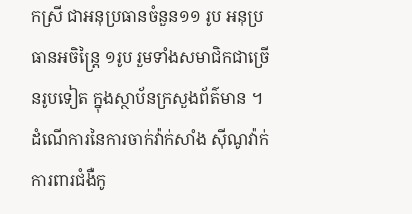កស្រី ជាអនុប្រធានចំនួន១១ រូប អនុប្រ ធានអចិន្ត្រៃ ១រូប រួមទាំងសមាជិកជាច្រើនរូបទៀត ក្នុងស្ថាប័នក្រសួងព័ត៌មាន ។
ដំណើការនៃការចាក់វ៉ាក់សាំង ស៊ីណូវ៉ាក់ ការពារជំងឺកូ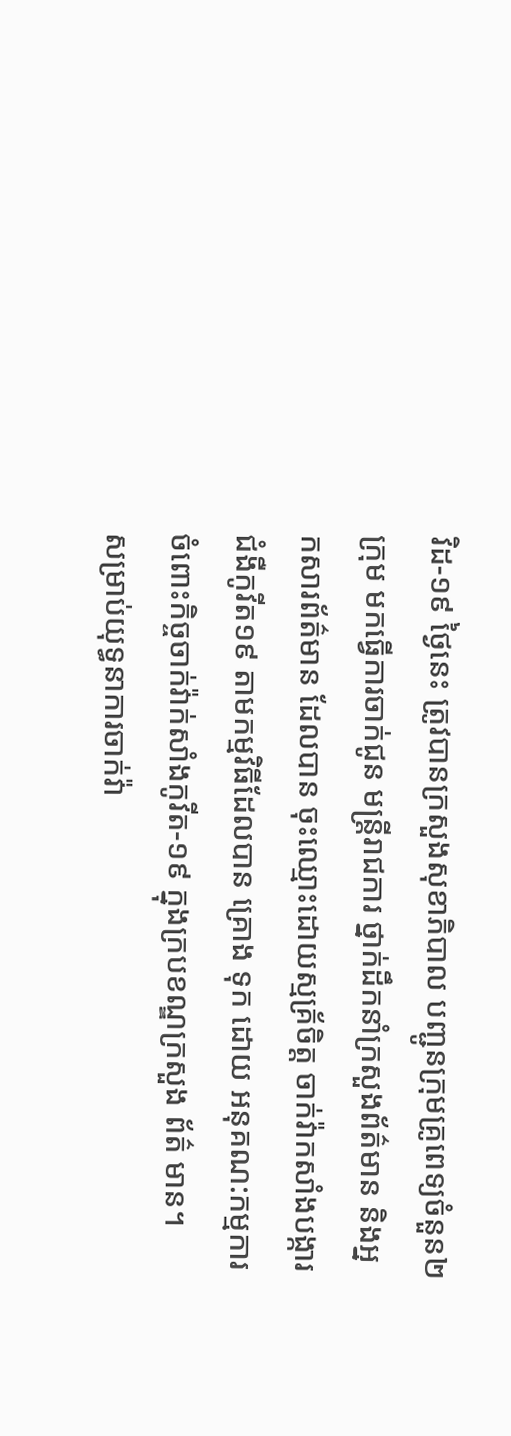វិដ-១៩ ថ្ងៃនេះ ត្រូវបានក្រសួងសុខាភិបាល បញ្ជូនក្រុមគ្រូពេទ្យចំនួន២ ក្រុម មកធ្វើការចាក់ជូន មន្រ្តីរាជការ ថ្នាក់ដឹកនាំក្រសួងព័ត៌មាន និងអ្នកសារព័ត៌មាន ដែលបាន ចុះឈ្មោះដោយស្មគ្រ័ចិត្ត ចាក់វ៉ាកសាំងបង្ការជំងឺកូវីត១៩ តាមកម្មវិធីដែលបាន គ្រោង ទុក ដោយ អនុគណ:កម្មការចំពោះកិច្ចចាក់វ៉ាក់សាំងកូវីត-១៩ ក្នុងក្របខណ្ឌក្រសួង ព័ត៌ មាន។
សម្រាប់យុទ្ធនាការចាក់វ៉ា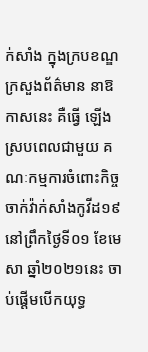ក់សាំង ក្នុងក្របខណ្ឌក្រសួងព័ត៌មាន នាឱកាសនេះ គឺធ្វើ ឡើងស្របពេលជាមួយ គណៈកម្មការចំពោះកិច្ចចាក់វ៉ាក់សាំងកូវីដ១៩ នៅព្រឹកថ្ងៃទី០១ ខែមេសា ឆ្នាំ២០២១នេះ ចាប់ផ្តើមបើកយុទ្ធ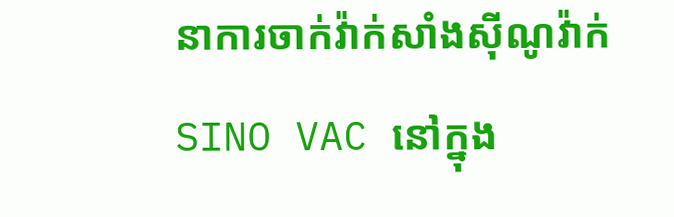នាការចាក់វ៉ាក់សាំងស៊ីណូវ៉ាក់ SINO VAC នៅក្នុង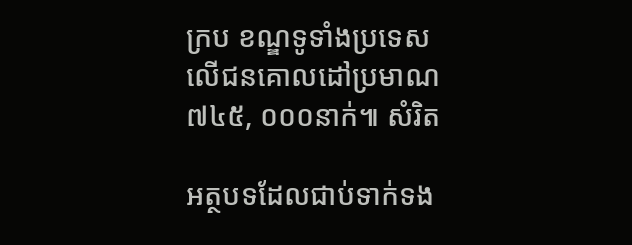ក្រប ខណ្ឌទូទាំងប្រទេស លើជនគោលដៅប្រមាណ ៧៤៥, ០០០នាក់៕ សំរិត

អត្ថបទដែលជាប់ទាក់ទង